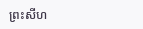ព្រះសីហ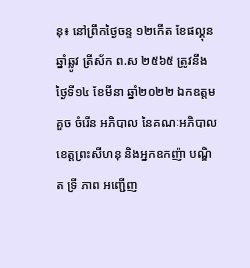នុ៖ នៅព្រឹកថ្ងៃចន្ទ ១២កើត ខែផល្គុន ឆ្នាំឆ្លូវ ត្រីស័ក ព.ស ២៥៦៥ ត្រូវនឹងថ្ងៃទី១៤ ខែមីនា ឆ្នាំ២០២២ ឯកឧត្តម គួច ចំរើន អភិបាល នៃគណៈអភិបាលខេត្តព្រះសីហនុ និងអ្នកឧកញ៉ា បណ្ឌិត ទ្រី ភាព អញ្ជើញ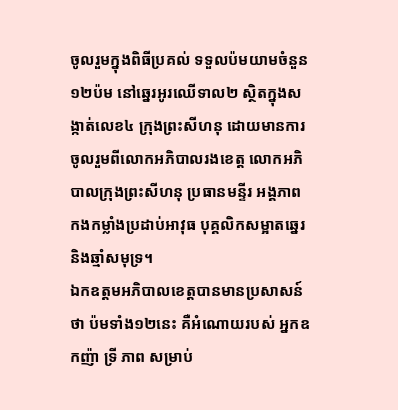ចូលរួមក្នុងពិធីប្រគល់ ទទួលប៉មយាមចំនួន១២ប៉ម នៅឆ្នេរអូរឈើទាល២ ស្ថិតក្នុងសង្កាត់លេខ៤ ក្រុងព្រះសីហនុ ដោយមានការចូលរួមពីលោកអភិបាលរងខេត្ត លោកអភិបាលក្រុងព្រះសីហនុ ប្រធានមន្ទីរ អង្គភាព កងកម្លាំងប្រដាប់អាវុធ បុគ្គលិកសម្អាតឆ្នេរ និងឆ្មាំសមុទ្រ។
ឯកឧត្តមអភិបាលខេត្តបានមានប្រសាសន៍ថា ប៉មទាំង១២នេះ គឺអំណោយរបស់ អ្នកឧកញ៉ា ទ្រី ភាព សម្រាប់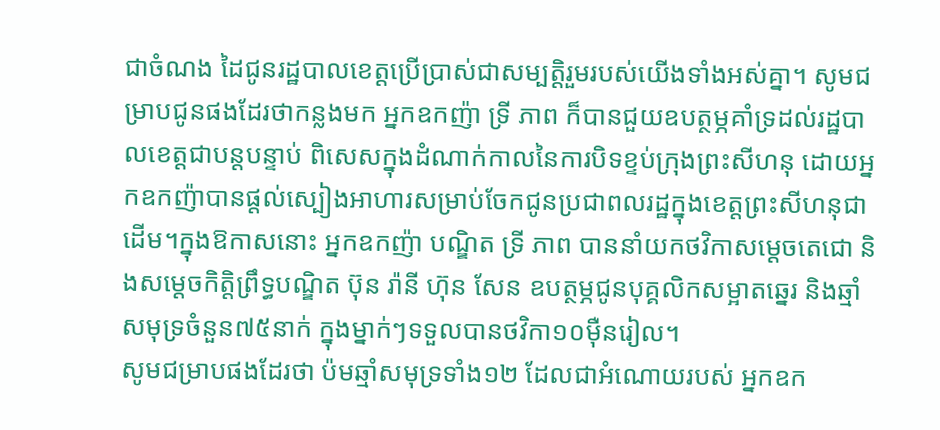ជាចំណង ដៃជូនរដ្ឋបាលខេត្តប្រើប្រាស់ជាសម្បត្តិរួមរបស់យើងទាំងអស់គ្នា។ សូមជម្រាបជូនផងដែរថាកន្លងមក អ្នកឧកញ៉ា ទ្រី ភាព ក៏បានជួយឧបត្ថម្ភគាំទ្រដល់រដ្ឋបាលខេត្តជាបន្តបន្ទាប់ ពិសេសក្នុងដំណាក់កាលនៃការបិទខ្ទប់ក្រុងព្រះសីហនុ ដោយអ្នកឧកញ៉ាបានផ្តល់ស្បៀងអាហារសម្រាប់ចែកជូនប្រជាពលរដ្ឋក្នុងខេត្តព្រះសីហនុជាដើម។ក្នុងឱកាសនោះ អ្នកឧកញ៉ា បណ្ឌិត ទ្រី ភាព បាននាំយកថវិកាសម្តេចតេជោ និងសម្តេចកិត្តិព្រឹទ្ធបណ្ឌិត ប៊ុន រ៉ានី ហ៊ុន សែន ឧបត្ថម្ភជូនបុគ្គលិកសម្អាតឆ្នេរ និងឆ្មាំសមុទ្រចំនួន៧៥នាក់ ក្នុងម្នាក់ៗទទួលបានថវិកា១០ម៉ឺនរៀល។
សូមជម្រាបផងដែរថា ប៉មឆ្មាំសមុទ្រទាំង១២ ដែលជាអំណោយរបស់ អ្នកឧក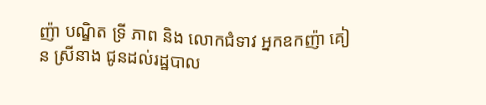ញ៉ា បណ្ឌិត ទ្រី ភាព និង លោកជំទាវ អ្នកឧកញ៉ា គៀន ស្រីនាង ជូនដល់រដ្ឋបាល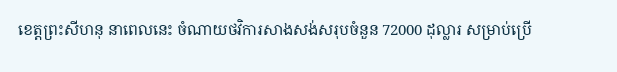ខេត្តព្រះសីហនុ នាពេលនេះ ចំណាយថវិការសាងសង់សរុបចំនួន 72000 ដុល្លារ សម្រាប់ប្រើ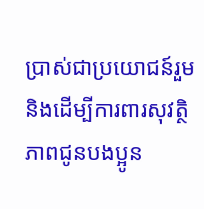ប្រាស់ជាប្រយោជន៍រួម និងដើម្បីការពារសុវត្ថិភាពជូនបងប្អូន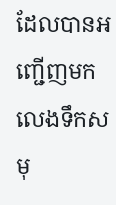ដែលបានអញ្ជើញមកលេងទឹកសមុ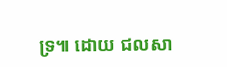ទ្រ៕ ដោយ ជលសា